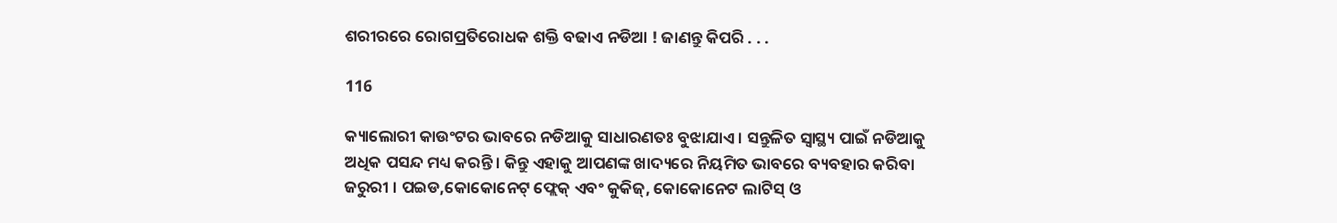ଶରୀରରେ ରୋଗପ୍ରତିରୋଧକ ଶକ୍ତି ବଢାଏ ନଡିଆ ! ଜାଣନ୍ତୁ କିପରି . . .

116

କ୍ୟାଲୋରୀ କାଉଂଟର ଭାବରେ ନଡିଆକୁ ସାଧାରଣତଃ ବୁଝାଯାଏ । ସନ୍ତୁଳିତ ସ୍ୱାସ୍ଥ୍ୟ ପାଇଁ ନଡିଆକୁ ଅଧିକ ପସନ୍ଦ ମଧ୍ୟ କରନ୍ତି । କିନ୍ତୁ ଏହାକୁ ଆପଣଙ୍କ ଖାଦ୍ୟରେ ନିୟମିତ ଭାବରେ ବ୍ୟବହାର କରିବା ଜରୁରୀ । ପଇଡ,କୋକୋନେଟ୍ ଫ୍ଲେକ୍ ଏବଂ କୁକିଜ୍, କୋକୋନେଟ ଲାଟିସ୍ ଓ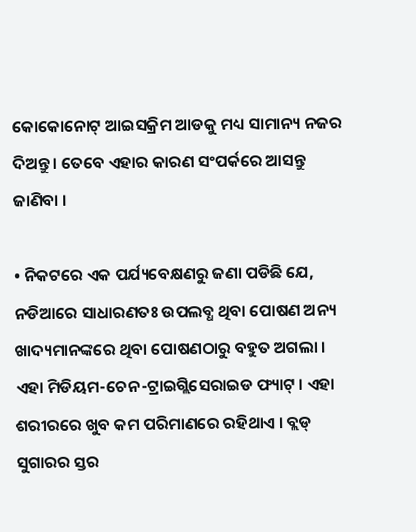କୋକୋନୋଟ୍ ଆଇସକ୍ରିମ ଆଡକୁ ମଧ୍ୟ ସାମାନ୍ୟ ନଜର ଦିଅନ୍ତୁ । ତେବେ ଏହାର କାରଣ ସଂପର୍କରେ ଆସନ୍ତୁ ଜାଣିବା ।

• ନିକଟରେ ଏକ ପର୍ଯ୍ୟବେକ୍ଷଣରୁ ଜଣା ପଡିଛି ଯେ, ନଡିଆରେ ସାଧାରଣତଃ ଉପଲବ୍ଧ ଥିବା ପୋଷଣ ଅନ୍ୟ ଖାଦ୍ୟମାନଙ୍କରେ ଥିବା ପୋଷଣଠାରୁ ବହୁତ ଅଗଲା । ଏହା ମିଡିୟମ-ଚେନ-ଟ୍ରାଇଗ୍ଲିସେରାଇଡ ଫ୍ୟାଟ୍ । ଏହା ଶରୀରରେ ଖୁବ କମ ପରିମାଣରେ ରହିଥାଏ । ବ୍ଲଡ୍ ସୁଗାରର ସ୍ତର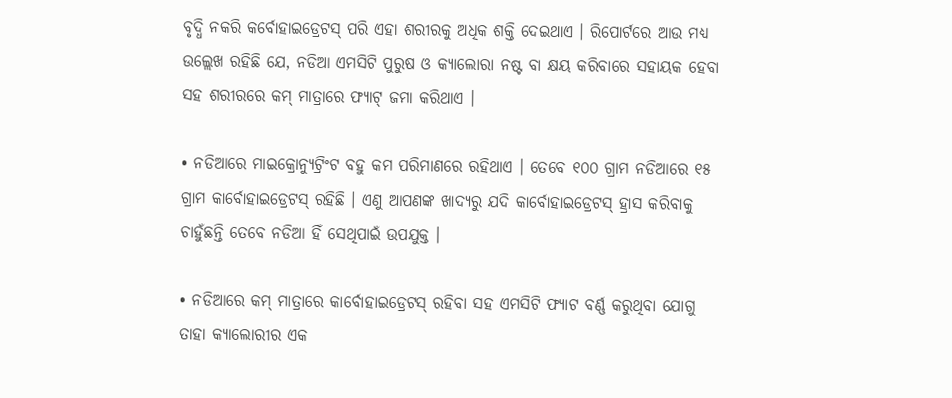ବୃଦ୍ଧି ନକରି କର୍ବୋହାଇଡ୍ରେଟସ୍ ପରି ଏହା ଶରୀରକୁ ଅଧିକ ଶକ୍ତି ଦେଇଥାଏ । ରିପୋର୍ଟରେ ଆଉ ମଧ୍ୟ ଉଲ୍ଲେଖ ରହିଛି ଯେ, ନଡିଆ ଏମସିଟି ପୁରୁଷ ଓ କ୍ୟାଲୋରା ନଷ୍ଟ ବା କ୍ଷୟ କରିବାରେ ସହାୟକ ହେବା ସହ ଶରୀରରେ କମ୍ ମାତ୍ରାରେ ଫ୍ୟାଟ୍ ଜମା କରିଥାଏ ।

• ନଡିଆରେ ମାଇକ୍ରୋନ୍ୟୁଟ୍ରିଂଟ ବହୁ କମ ପରିମାଣରେ ରହିଥାଏ । ତେବେ ୧୦୦ ଗ୍ରାମ ନଡିଆରେ ୧୫ ଗ୍ରାମ କାର୍ବୋହାଇଡ୍ରେଟସ୍ ରହିଛି । ଏଣୁ ଆପଣଙ୍କ ଖାଦ୍ୟରୁ ଯଦି କାର୍ବୋହାଇଡ୍ରେଟସ୍ ହ୍ରାସ କରିବାକୁ ଚାହୁଁଛନ୍ତି ତେବେ ନଡିଆ ହିଁ ସେଥିପାଇଁ ଉପଯୁକ୍ତ ।

• ନଡିଆରେ କମ୍ ମାତ୍ରାରେ କାର୍ବୋହାଇଡ୍ରେଟସ୍ ରହିବା ସହ ଏମସିଟି ଫ୍ୟାଟ ବର୍ଣ୍ଣ କରୁଥିବା ଯୋଗୁ ତାହା କ୍ୟାଲୋରୀର ଏକ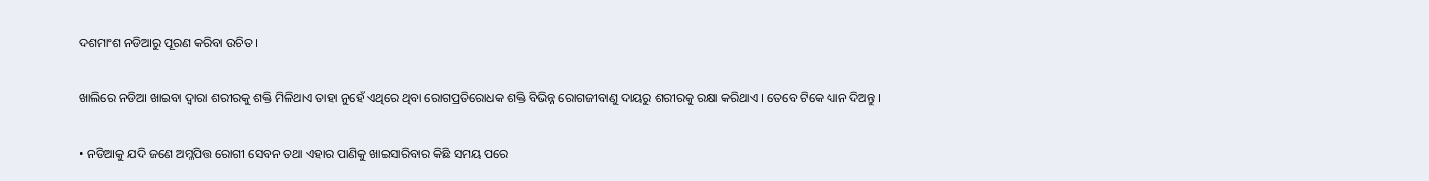ଦଶମାଂଶ ନଡିଆରୁ ପୂରଣ କରିବା ଉଚିତ ।

ଖାଲିରେ ନଡିଆ ଖାଇବା ଦ୍ୱାରା ଶରୀରକୁ ଶକ୍ତି ମିଳିଥାଏ ତାହା ନୁହେଁ ଏଥିରେ ଥିବା ରୋଗପ୍ରତିରୋଧକ ଶକ୍ତି ବିଭିନ୍ନ ରୋଗଜୀବାଣୁ ଦାୟରୁ ଶରୀରକୁ ରକ୍ଷା କରିଥାଏ । ତେବେ ଟିକେ ଧ୍ୟାନ ଦିଅନ୍ତୁ ।

• ନଡିଆକୁ ଯଦି ଜଣେ ଅମ୍ଳପିତ୍ତ ରୋଗୀ ସେବନ ତଥା ଏହାର ପାଣିକୁ ଖାଇସାରିବାର କିଛି ସମୟ ପରେ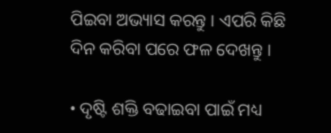ପିଇବା ଅଭ୍ୟାସ କରନ୍ତୁ । ଏପରି କିଛି ଦିନ କରିବା ପରେ ଫଳ ଦେଖନ୍ତୁ ।

• ଦୃଷ୍ଟି ଶକ୍ତି ବଢାଇବା ପାଇଁ ମଧ୍ୟ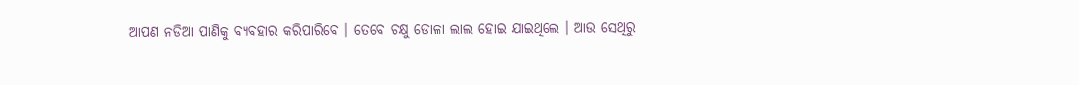ଆପଣ ନଡିଆ ପାଣିକୁ ବ୍ୟବହାର କରିପାରିବେ । ତେବେ ଚକ୍ଷୁ ଡୋଳା ଲାଲ ହୋଇ ଯାଇଥିଲେ । ଆଉ ସେଥିରୁ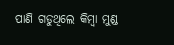ପାଣି ଗଡୁଥିଲେ କିମ୍ବା ମୁଣ୍ଡ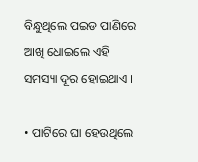ବିନ୍ଧୁଥିଲେ ପଇଡ ପାଣିରେ ଆଖି ଧୋଇଲେ ଏହି ସମସ୍ୟା ଦୂର ହୋଇଥାଏ ।

• ପାଟିରେ ଘା ହେଉଥିଲେ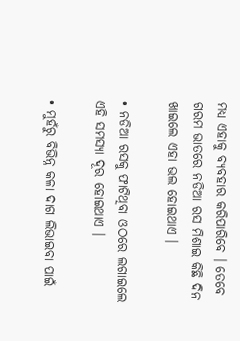ମଧ୍ୟ ଏହାକୁ ବ୍ୟବହାର କରିପାରିବେ । ତେବେ ଗରମ ଭାତରେ ନଡିଆ ରସ ମିଶାଇ କିଛି ଦିନ ଖାଇଲେ ଏହା ଭଲ ହୋଇଥାଏ ।

• ନଡିଆ ରସକୁ ଫାଟିଥିବା ଓଠରେ ଲଗାଇଲେ ଏହି ସମସ୍ୟା ଦୂର ହୋଇଥାଏ ।

• ମୁହଁରୁ ବିଭିନ୍ନ କଳା ଦାଗ ଲିଭାଇବା ପାଇଁ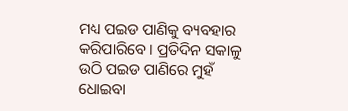ମଧ୍ୟ ପଇଡ ପାଣିକୁ ବ୍ୟବହାର କରିପାରିବେ । ପ୍ରତିଦିନ ସକାଳୁ ଉଠି ପଇଡ ପାଣିରେ ମୁହଁ ଧୋଇବା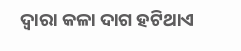ଦ୍ୱାରା କଳା ଦାଗ ହଟିଥାଏ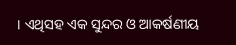। ଏଥିସହ ଏକ ସୁନ୍ଦର ଓ ଆକର୍ଷଣୀୟ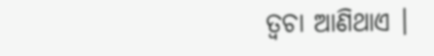ତ୍ୱଚା ଆଣିଥାଏ ।